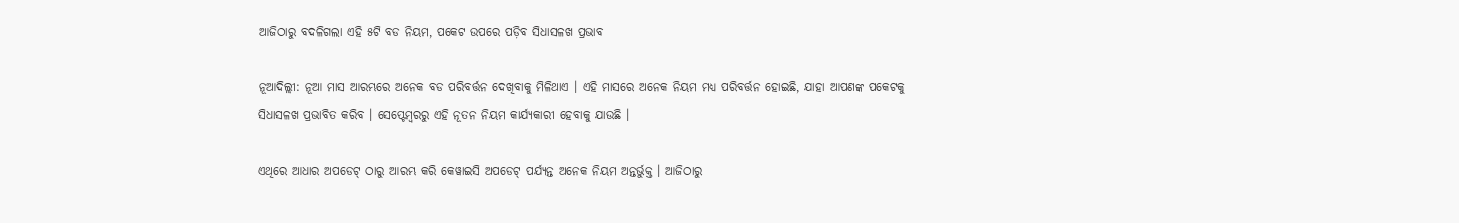ଆଜିଠାରୁ ବଦଳିଗଲା ଏହି ୫ଟି ବଡ ନିୟମ, ପକେଟ ଉପରେ ପଡ଼ିବ ସିଧାସଳଖ ପ୍ରଭାବ

ନୂଆଦିଲ୍ଲୀ: ନୂଆ ମାସ ଆରମ୍ଭରେ ଅନେକ ବଡ ପରିବର୍ତ୍ତନ ଦେଖିବାକୁ ମିଳିଥାଏ । ଏହି ମାସରେ ଅନେକ ନିୟମ ମଧ୍ୟ ପରିବର୍ତ୍ତନ ହୋଇଛି, ଯାହା ଆପଣଙ୍କ ପକେଟକୁ ସିଧାସଳଖ ପ୍ରଭାବିତ କରିବ । ସେପ୍ଟେମ୍ବରରୁ ଏହି ନୂତନ ନିୟମ କାର୍ଯ୍ୟକାରୀ ହେବାକୁ ଯାଉଛି ।

ଏଥିରେ ଆଧାର ଅପଡେଟ୍ ଠାରୁ ଆରମ୍ଭ କରି କେୱାଇସି ଅପଡେଟ୍ ପର୍ଯ୍ୟନ୍ତ ଅନେକ ନିୟମ ଅନ୍ତର୍ଭୁକ୍ତ । ଆଜିଠାରୁ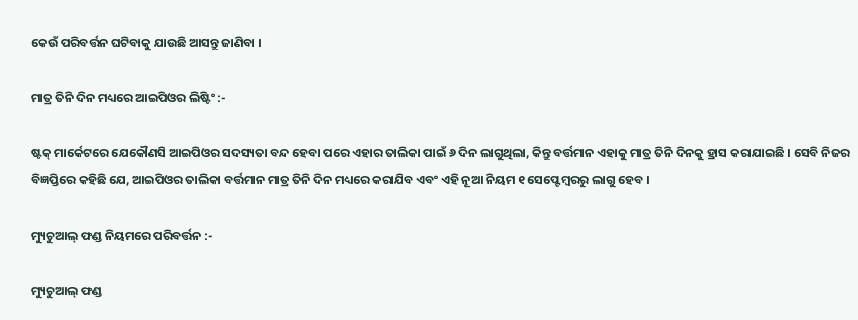କେଉଁ ପରିବର୍ତ୍ତନ ଘଟିବାକୁ ଯାଉଛି ଆସନ୍ତୁ ଜାଣିବା ।

ମାତ୍ର ତିନି ଦିନ ମଧ୍ୟରେ ଆଇପିଓର ଲିଷ୍ଟିଂ :-

ଷ୍ଟକ୍ ମାର୍କେଟରେ ଯେକୌଣସି ଆଇପିଓର ସଦସ୍ୟତା ବନ୍ଦ ହେବା ପରେ ଏହାର ତାଲିକା ପାଇଁ ୬ ଦିନ ଲାଗୁଥିଲା, କିନ୍ତୁ ବର୍ତ୍ତମାନ ଏହାକୁ ମାତ୍ର ତିନି ଦିନକୁ ହ୍ରାସ କରାଯାଇଛି । ସେବି ନିଜର ବିଜ୍ଞପ୍ତିରେ କହିଛି ଯେ, ଆଇପିଓର ତାଲିକା ବର୍ତ୍ତମାନ ମାତ୍ର ତିନି ଦିନ ମଧ୍ୟରେ କରାଯିବ ଏବଂ ଏହି ନୂଆ ନିୟମ ୧ ସେପ୍ଟେମ୍ବରରୁ ଲାଗୁ ହେବ ।

ମ୍ୟୁଚୁଆଲ୍ ଫଣ୍ଡ ନିୟମରେ ପରିବର୍ତ୍ତନ :-

ମ୍ୟୁଚୁଆଲ୍ ଫଣ୍ଡ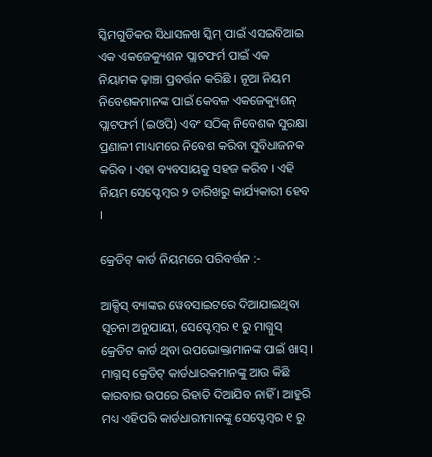ସ୍କିମଗୁଡିକର ସିଧାସଳଖ ସ୍କିମ୍ ପାଇଁ ଏସଇବିଆଇ ଏକ ଏକଜେକ୍ୟୁଶନ ପ୍ଲାଟଫର୍ମ ପାଇଁ ଏକ ନିୟାମକ ଢ଼ାଞ୍ଚା ପ୍ରବର୍ତ୍ତନ କରିଛି । ନୂଆ ନିୟମ ନିବେଶକମାନଙ୍କ ପାଇଁ କେବଳ ଏକଜେକ୍ୟୁଶନ୍ ପ୍ଲାଟଫର୍ମ (ଇଓପି) ଏବଂ ସଠିକ୍ ନିବେଶକ ସୁରକ୍ଷା ପ୍ରଣାଳୀ ମାଧ୍ୟମରେ ନିବେଶ କରିବା ସୁବିଧାଜନକ କରିବ । ଏହା ବ୍ୟବସାୟକୁ ସହଜ କରିବ । ଏହି ନିୟମ ସେପ୍ଟେମ୍ବର ୨ ତାରିଖରୁ କାର୍ଯ୍ୟକାରୀ ହେବ ।

କ୍ରେଡିଟ୍ କାର୍ଡ ନିୟମରେ ପରିବର୍ତ୍ତନ :-

ଆକ୍ସିସ୍ ବ୍ୟାଙ୍କର ୱେବସାଇଟରେ ଦିଆଯାଇଥିବା ସୂଚନା ଅନୁଯାୟୀ, ସେପ୍ଟେମ୍ବର ୧ ରୁ ମାଗ୍ନୁସ୍ କ୍ରେଡିଟ କାର୍ଡ ଥିବା ଉପଭୋକ୍ତାମାନଙ୍କ ପାଇଁ ଖାସ୍ । ମାଗ୍ନସ୍ କ୍ରେଡିଟ୍ କାର୍ଡଧାରକମାନଙ୍କୁ ଆଉ କିଛି କାରବାର ଉପରେ ରିହାତି ଦିଆଯିବ ନାହିଁ । ଆହୁରି ମଧ୍ୟ ଏହିପରି କାର୍ଡଧାରୀମାନଙ୍କୁ ସେପ୍ଟେମ୍ବର ୧ ରୁ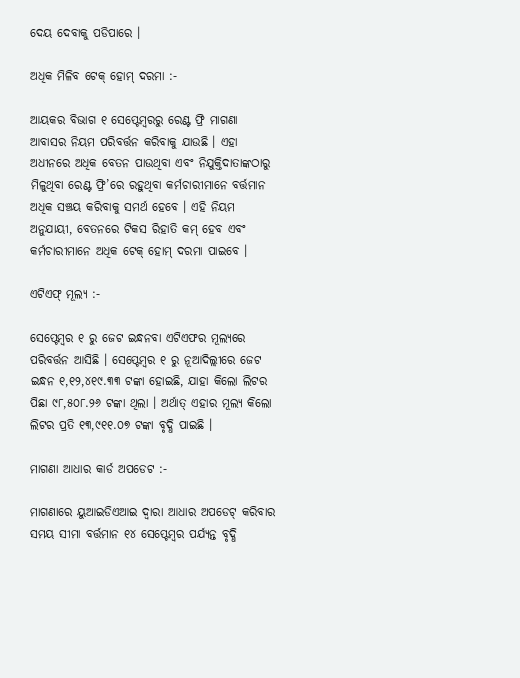ଦେୟ ଦେବାକୁ ପଡିପାରେ ।

ଅଧିକ ମିଳିବ ଟେକ୍ ହୋମ୍ ଦରମା :-

ଆୟକର ବିଭାଗ ୧ ସେପ୍ଟେମ୍ବରରୁ ରେଣ୍ଟ ଫ୍ରି ମାଗଣା ଆବାସର ନିୟମ ପରିବର୍ତ୍ତନ କରିବାକୁ ଯାଉଛି । ଏହା ଅଧୀନରେ ଅଧିକ ବେତନ ପାଉଥିବା ଏବଂ ନିଯୁକ୍ତିଦାତାଙ୍କଠାରୁ ମିଳୁଥିବା ରେଣ୍ଟ ଫ୍ରି’ରେ ରହୁଥିବା କର୍ମଚାରୀମାନେ ବର୍ତ୍ତମାନ ଅଧିକ ସଞ୍ଚୟ କରିବାକୁ ସମର୍ଥ ହେବେ । ଏହି ନିୟମ ଅନୁଯାୟୀ, ବେତନରେ ଟିକସ ରିହାତି କମ୍ ହେବ ଏବଂ କର୍ମଚାରୀମାନେ ଅଧିକ ଟେକ୍ ହୋମ୍ ଦରମା ପାଇବେ ।

ଏଟିଏଫ୍ ମୂଲ୍ୟ :-

ସେପ୍ଟେମ୍ବର ୧ ରୁ ଜେଟ ଇନ୍ଧନବା ଏଟିଏଫର ମୂଲ୍ୟରେ ପରିବର୍ତ୍ତନ ଆସିଛି । ସେପ୍ଟେମ୍ବର ୧ ରୁ ନୂଆଦିଲ୍ଲୀରେ ଜେଟ ଇନ୍ଧନ ୧,୧୨,୪୧୯.୩୩ ଟଙ୍କା ହୋଇଛି, ଯାହା କିଲୋ ଲିଟର ପିଛା ୯୮,୫୦୮.୨୬ ଟଙ୍କା ଥିଲା । ଅର୍ଥାତ୍ ଏହାର ମୂଲ୍ୟ କିଲୋ ଲିଟର ପ୍ରତି ୧୩,୯୧୧.୦୭ ଟଙ୍କା ବୃଦ୍ଧି ପାଇଛି ।

ମାଗଣା ଆଧାର କାର୍ଡ ଅପଡେଟ :-

ମାଗଣାରେ ୟୁଆଇଡିଏଆଇ ଦ୍ୱାରା ଆଧାର ଅପଡେଟ୍ କରିବାର ସମୟ ସୀମା ବର୍ତ୍ତମାନ ୧୪ ସେପ୍ଟେମ୍ବର ପର୍ଯ୍ୟନ୍ତ ବୃଦ୍ଧି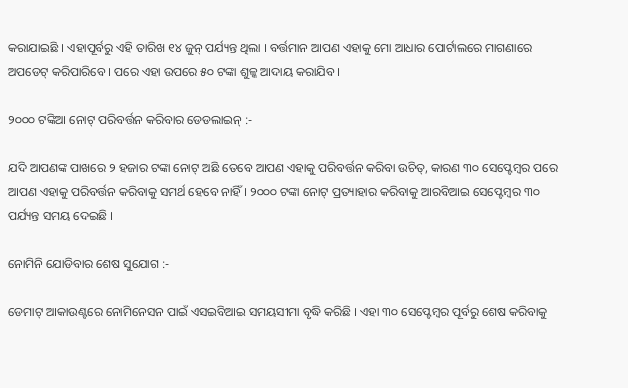କରାଯାଇଛି । ଏହାପୂର୍ବରୁ ଏହି ତାରିଖ ୧୪ ଜୁନ୍ ପର୍ଯ୍ୟନ୍ତ ଥିଲା । ବର୍ତ୍ତମାନ ଆପଣ ଏହାକୁ ମୋ ଆଧାର ପୋର୍ଟାଲରେ ମାଗଣାରେ ଅପଡେଟ୍ କରିପାରିବେ । ପରେ ଏହା ଉପରେ ୫୦ ଟଙ୍କା ଶୁଳ୍କ ଆଦାୟ କରାଯିବ ।

୨୦୦୦ ଟଙ୍କିଆ ନୋଟ୍ ପରିବର୍ତ୍ତନ କରିବାର ଡେଡଲାଇନ୍ :-

ଯଦି ଆପଣଙ୍କ ପାଖରେ ୨ ହଜାର ଟଙ୍କା ନୋଟ୍ ଅଛି ତେବେ ଆପଣ ଏହାକୁ ପରିବର୍ତ୍ତନ କରିବା ଉଚିତ୍, କାରଣ ୩୦ ସେପ୍ଟେମ୍ବର ପରେ ଆପଣ ଏହାକୁ ପରିବର୍ତ୍ତନ କରିବାକୁ ସମର୍ଥ ହେବେ ନାହିଁ । ୨୦୦୦ ଟଙ୍କା ନୋଟ୍ ପ୍ରତ୍ୟାହାର କରିବାକୁ ଆରବିଆଇ ସେପ୍ଟେମ୍ବର ୩୦ ପର୍ଯ୍ୟନ୍ତ ସମୟ ଦେଇଛି ।

ନୋମିନି ଯୋଡିବାର ଶେଷ ସୁଯୋଗ :-

ଡେମାଟ୍ ଆକାଉଣ୍ଟରେ ନୋମିନେସନ ପାଇଁ ଏସଇବିଆଇ ସମୟସୀମା ବୃଦ୍ଧି କରିଛି । ଏହା ୩୦ ସେପ୍ଟେମ୍ବର ପୂର୍ବରୁ ଶେଷ କରିବାକୁ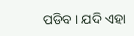ପଡିବ । ଯଦି ଏହା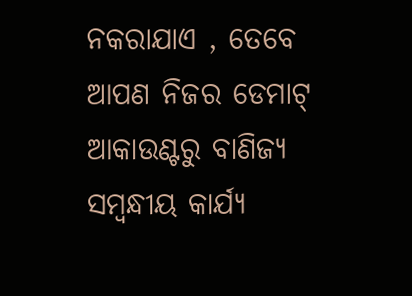ନକରାଯାଏ , ତେବେ ଆପଣ ନିଜର ଡେମାଟ୍ ଆକାଉଣ୍ଟରୁ ବାଣିଜ୍ୟ ସମ୍ବନ୍ଧୀୟ କାର୍ଯ୍ୟ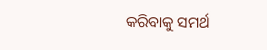କରିବାକୁ ସମର୍ଥ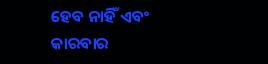ହେବ ନାହିଁ ଏବଂ କାରବାର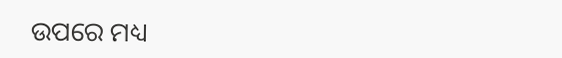ଉପରେ ମଧ୍ୟ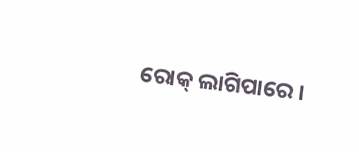ରୋକ୍ ଲାଗିପାରେ ।